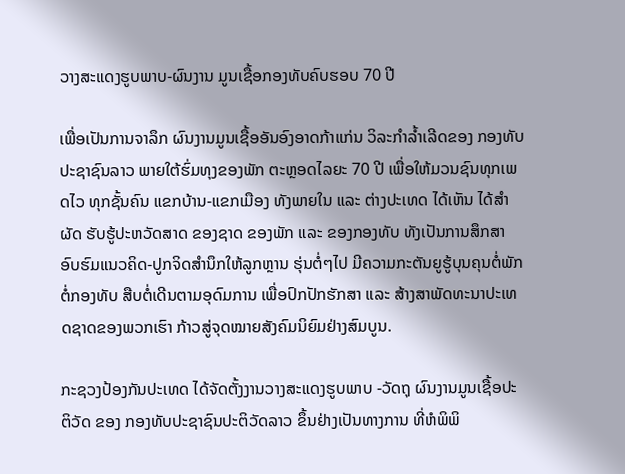ວາງສະແດງຮູບພາບ-ຜົນງານ ມູນເຊື້ອກອງທັບຄົບຮອບ 70 ປີ

ເພື່ອເປັນການຈາລຶກ ຜົນງານມູນເຊື້ອອັນອົງອາດກ້າແກ່ນ ວິລະກໍາລໍ້າເລີດຂອງ ກອງທັບປະຊາຊົນລາວ ພາຍໃຕ້ຮົ່ມທຸງຂອງພັກ ຕະຫຼອດໄລຍະ 70 ປີ ເພື່ອໃຫ້ມວນຊົນທຸກເພດໄວ ທຸກຊັ້ນຄົນ ແຂກບ້ານ-ແຂກເມືອງ ທັງພາຍໃນ ແລະ ຕ່າງປະເທດ ໄດ້ເຫັນ ໄດ້ສໍາຜັດ ຮັບຮູ້ປະຫວັດສາດ ຂອງຊາດ ຂອງພັກ ແລະ ຂອງກອງທັບ ທັງເປັນການສຶກສາອົບຮົມແນວຄິດ-ປູກຈິດສໍານຶກໃຫ້ລູກຫຼານ ຮຸ່ນຕໍ່ໆໄປ ມີຄວາມກະຕັນຍູຮູ້ບຸນຄຸນຕໍ່ພັກ ຕໍ່ກອງທັບ ສືບຕໍ່ເດີນຕາມອຸດົມການ ເພື່ອປົກປັກຮັກສາ ແລະ ສ້າງສາພັດທະນາປະເທດຊາດຂອງພວກເຮົາ ກ້າວສູ່ຈຸດໝາຍສັງຄົມນິຍົມຢ່າງສົມບູນ.

ກະຊວງປ້ອງກັນປະເທດ ໄດ້ຈັດຕັ້ງງານວາງສະແດງຮູບພາບ -ວັດຖຸ ຜົນງານມູນເຊື້ອປະຕິວັດ ຂອງ ກອງທັບປະຊາຊົນປະຕິວັດລາວ ຂຶ້ນຢ່າງເປັນທາງການ ທີ່ຫໍພິພິ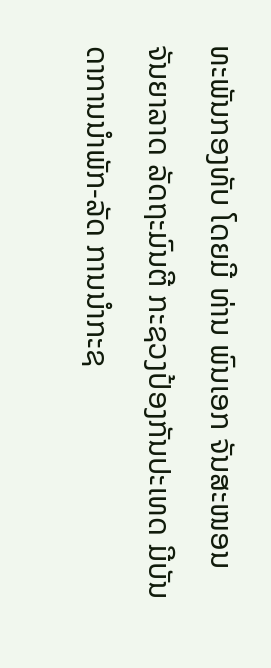ທະພັນກອງທັບ ໂດຍມີ ທ່ານ ພົນເອກ ຈັນສະໜອນ ຈັນຍາລາດ ລັດຖະມົນຕີ ກະຊວງປ້ອງກັນປະເທດ ມີບັນດາການນໍາພັກ-ລັດ ການນໍາກະຊ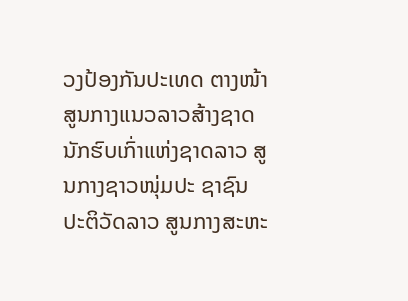ວງປ້ອງກັນປະເທດ ຕາງໜ້າສູນກາງແນວລາວສ້າງຊາດ ນັກຮົບເກົ່າແຫ່ງຊາດລາວ ສູນກາງຊາວໜຸ່ມປະ ຊາຊົນປະຕິວັດລາວ ສູນກາງສະຫະ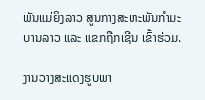ພັນແມ່ຍິງລາວ ສູນກາງສະຫະພັນກໍາມະບານລາວ ແລະ ແຂກຖືກເຊີນ ເຂົ້າຮ່ວມ.

ງານວາງສະແດງຮູບພາ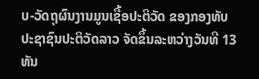ບ-ວັດຖຸຜົນງານມູນເຊື້ອປະຕິວັດ ຂອງກອງທັບປະຊາຊົນປະຕິວັດລາວ ຈັດຂຶ້ນລະຫວ່າງວັນທີ 13 ທັນ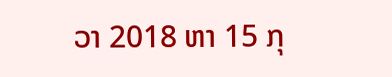ວາ 2018 ຫາ 15 ກຸ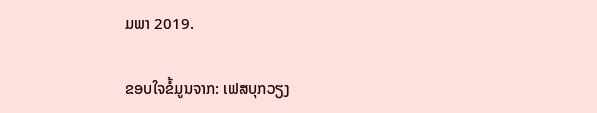ມພາ 2019.

ຂອບໃຈຂໍ້ມູນຈາກ: ເຟສບຸກວຽງ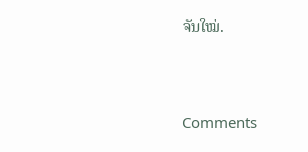ຈັນໃໝ່.



Comments